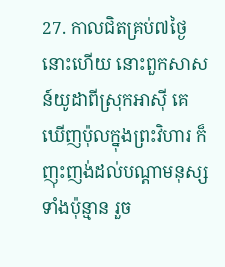27. កាលជិតគ្រប់៧ថ្ងៃនោះហើយ នោះពួកសាសន៍យូដាពីស្រុកអាស៊ី គេឃើញប៉ុលក្នុងព្រះវិហារ ក៏ញុះញង់ដល់បណ្តាមនុស្សទាំងប៉ុន្មាន រួច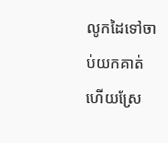លូកដៃទៅចាប់យកគាត់ ហើយស្រែ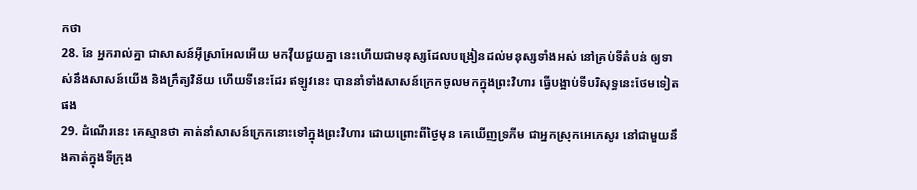កថា
28. នែ អ្នករាល់គ្នា ជាសាសន៍អ៊ីស្រាអែលអើយ មកវ៉ឺយជួយគ្នា នេះហើយជាមនុស្សដែលបង្រៀនដល់មនុស្សទាំងអស់ នៅគ្រប់ទីតំបន់ ឲ្យទាស់នឹងសាសន៍យើង និងក្រឹត្យវិន័យ ហើយទីនេះដែរ ឥឡូវនេះ បាននាំទាំងសាសន៍ក្រេកចូលមកក្នុងព្រះវិហារ ធ្វើបង្អាប់ទីបរិសុទ្ធនេះថែមទៀតផង
29. ដំណើរនេះ គេស្មានថា គាត់នាំសាសន៍ក្រេកនោះទៅក្នុងព្រះវិហារ ដោយព្រោះពីថ្ងៃមុន គេឃើញទ្រភីម ជាអ្នកស្រុកអេភេសូរ នៅជាមួយនឹងគាត់ក្នុងទីក្រុង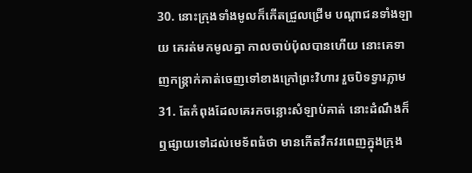30. នោះក្រុងទាំងមូលក៏កើតជ្រួលជ្រើម បណ្តាជនទាំងឡាយ គេរត់មកមូលគ្នា កាលចាប់ប៉ុលបានហើយ នោះគេទាញកន្ត្រាក់គាត់ចេញទៅខាងក្រៅព្រះវិហារ រួចបិទទ្វារភ្លាម
31. តែកំពុងដែលគេរកចន្លោះសំឡាប់គាត់ នោះដំណឹងក៏ឮផ្សាយទៅដល់មេទ័ពធំថា មានកើតវឹកវរពេញក្នុងក្រុង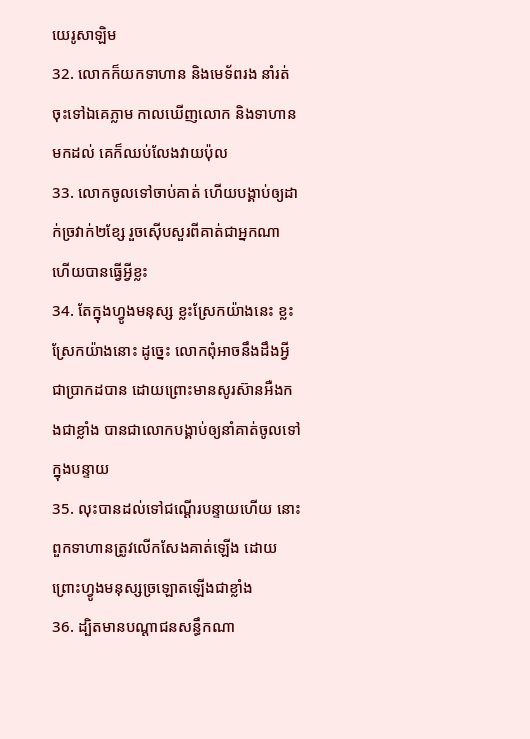យេរូសាឡិម
32. លោកក៏យកទាហាន និងមេទ័ពរង នាំរត់ចុះទៅឯគេភ្លាម កាលឃើញលោក និងទាហានមកដល់ គេក៏ឈប់លែងវាយប៉ុល
33. លោកចូលទៅចាប់គាត់ ហើយបង្គាប់ឲ្យដាក់ច្រវាក់២ខ្សែ រួចស៊ើបសួរពីគាត់ជាអ្នកណា ហើយបានធ្វើអ្វីខ្លះ
34. តែក្នុងហ្វូងមនុស្ស ខ្លះស្រែកយ៉ាងនេះ ខ្លះស្រែកយ៉ាងនោះ ដូច្នេះ លោកពុំអាចនឹងដឹងអ្វីជាប្រាកដបាន ដោយព្រោះមានសូរស៊ានអឺងកងជាខ្លាំង បានជាលោកបង្គាប់ឲ្យនាំគាត់ចូលទៅក្នុងបន្ទាយ
35. លុះបានដល់ទៅជណ្តើរបន្ទាយហើយ នោះពួកទាហានត្រូវលើកសែងគាត់ឡើង ដោយព្រោះហ្វូងមនុស្សច្រឡោតឡើងជាខ្លាំង
36. ដ្បិតមានបណ្តាជនសន្ធឹកណា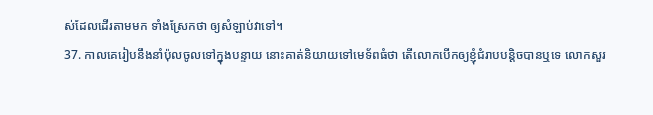ស់ដែលដើរតាមមក ទាំងស្រែកថា ឲ្យសំឡាប់វាទៅ។
37. កាលគេរៀបនឹងនាំប៉ុលចូលទៅក្នុងបន្ទាយ នោះគាត់និយាយទៅមេទ័ពធំថា តើលោកបើកឲ្យខ្ញុំជំរាបបន្តិចបានឬទេ លោកសួរ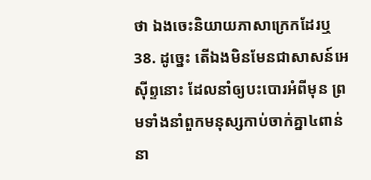ថា ឯងចេះនិយាយភាសាក្រេកដែរឬ
38. ដូច្នេះ តើឯងមិនមែនជាសាសន៍អេស៊ីព្ទនោះ ដែលនាំឲ្យបះបោរអំពីមុន ព្រមទាំងនាំពួកមនុស្សកាប់ចាក់គ្នា៤ពាន់នា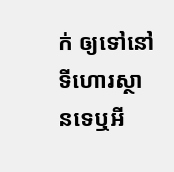ក់ ឲ្យទៅនៅទីហោរស្ថានទេឬអី